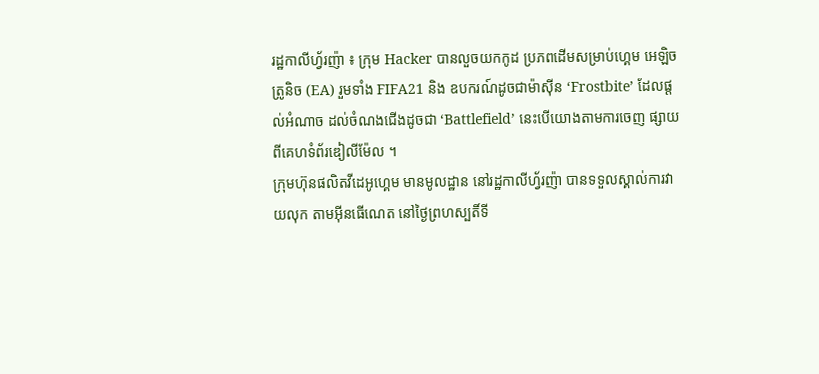រដ្ឋកាលីហ្វ័រញ៉ា ៖ ក្រុម Hacker បានលួចយកកូដ ប្រភពដើមសម្រាប់ហ្គេម អេឡិចត្រូនិច (EA) រួមទាំង FIFA21 និង ឧបករណ៍ដូចជាម៉ាស៊ីន ‘Frostbite’ ដែលផ្តល់អំណាច ដល់ចំណងជើងដូចជា ‘Battlefield’ នេះបើយោងតាមការចេញ ផ្សាយពីគេហទំព័រឌៀលីម៉ែល ។
ក្រុមហ៊ុនផលិតវីដេអូហ្គេម មានមូលដ្ឋាន នៅរដ្ឋកាលីហ្វ័រញ៉ា បានទទួលស្គាល់ការវាយលុក តាមអ៊ីនធើណេត នៅថ្ងៃព្រហស្បតិ៍ទី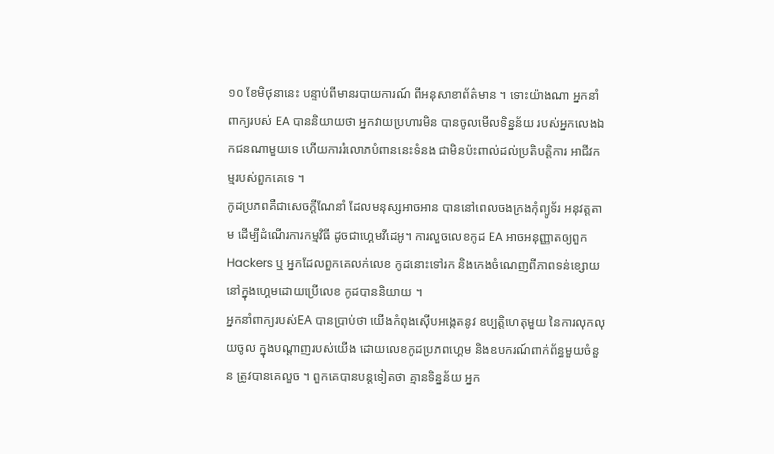១០ ខែមិថុនានេះ បន្ទាប់ពីមានរបាយការណ៍ ពីអនុសាខាព័ត៌មាន ។ ទោះយ៉ាងណា អ្នកនាំពាក្យរបស់ EA បាននិយាយថា អ្នកវាយប្រហារមិន បានចូលមើលទិន្នន័យ របស់អ្នកលេងឯកជនណាមួយទេ ហើយការរំលោភបំពាននេះទំនង ជាមិនប៉ះពាល់ដល់ប្រតិបត្តិការ អាជីវកម្មរបស់ពួកគេទេ ។
កូដប្រភពគឺជាសេចក្តីណែនាំ ដែលមនុស្សអាចអាន បាននៅពេលចងក្រងកុំព្យូទ័រ អនុវត្តតាម ដើម្បីដំណើរការកម្មវិធី ដូចជាហ្គេមវីដេអូ។ ការលួចលេខកូដ EA អាចអនុញ្ញាតឲ្យពួក Hackers ឬ អ្នកដែលពួកគេលក់លេខ កូដនោះទៅរក និងកេងចំណេញពីភាពទន់ខ្សោយ នៅក្នុងហ្គេមដោយប្រើលេខ កូដបាននិយាយ ។
អ្នកនាំពាក្យរបស់EA បានប្រាប់ថា យើងកំពុងស៊ើបអង្កេតនូវ ឧប្បត្តិហេតុមួយ នៃការលុកលុយចូល ក្នុងបណ្តាញរបស់យើង ដោយលេខកូដប្រភពហ្គេម និងឧបករណ៍ពាក់ព័ន្ធមួយចំនួន ត្រូវបានគេលួច ។ ពួកគេបានបន្តទៀតថា គ្មានទិន្នន័យ អ្នក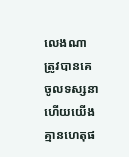លេងណា ត្រូវបានគេចូលទស្សនា ហើយយើងគ្មានហេតុផ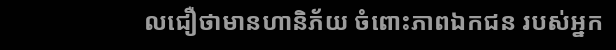លជឿថាមានហានិភ័យ ចំពោះភាពឯកជន របស់អ្នក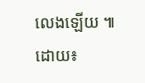លេងឡើយ ៕
ដោយ៖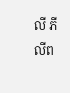លី ភីលីព